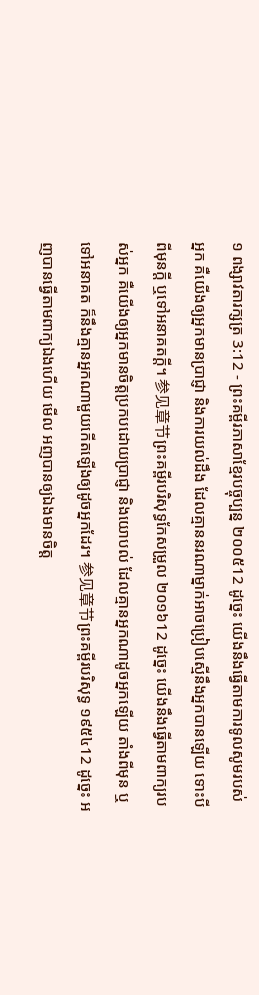១ ពង្សាវតារក្សត្រ 3:12 - ព្រះគម្ពីរភាសាខ្មែរបច្ចុប្បន្ន ២០០៥12 ដូច្នេះ យើងនឹងធ្វើតាមការទូលសូមរបស់អ្នក គឺយើងឲ្យអ្នកមានប្រាជ្ញា និងការយល់ដឹង ដែលគ្មាននរណាម្នាក់អាចប្រៀបស្មើនឹងអ្នកបានឡើយ ទោះបីពីមុនក្ដី ឬទៅអនាគតក្ដី។ 参见章节ព្រះគម្ពីរបរិសុទ្ធកែសម្រួល ២០១៦12 ដូច្នេះ យើងនឹងធ្វើតាមពាក្យរបស់អ្នក គឺយើងឲ្យអ្នកមានចិត្តប្រកបដោយប្រាជ្ញា និងយោបល់ ដែលគ្មានអ្នកណាដូចអ្នកឡើយ តាំងពីមុន ឬទៅអនាគត ក៏នឹងគ្មានអ្នកណាមួយកើតឡើងឲ្យដូចអ្នកដែរ។ 参见章节ព្រះគម្ពីរបរិសុទ្ធ ១៩៥៤12 ដូច្នេះ អញបានធ្វើតាមពាក្យឯងហើយ មើល អញបានឲ្យឯងមានចិត្ត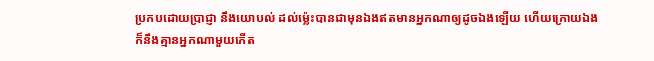ប្រកបដោយប្រាជ្ញា នឹងយោបល់ ដល់ម៉្លេះបានជាមុនឯងឥតមានអ្នកណាឲ្យដូចឯងឡើយ ហើយក្រោយឯង ក៏នឹងគ្មានអ្នកណាមួយកើត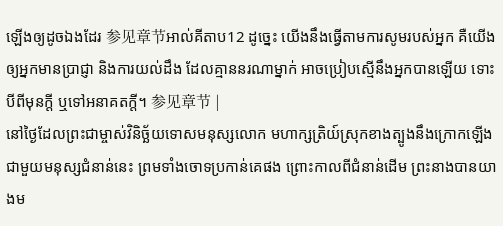ឡើងឲ្យដូចឯងដែរ 参见章节អាល់គីតាប12 ដូច្នេះ យើងនឹងធ្វើតាមការសូមរបស់អ្នក គឺយើងឲ្យអ្នកមានប្រាជ្ញា និងការយល់ដឹង ដែលគ្មាននរណាម្នាក់ អាចប្រៀបស្មើនឹងអ្នកបានឡើយ ទោះបីពីមុនក្តី ឬទៅអនាគតក្តី។ 参见章节 |
នៅថ្ងៃដែលព្រះជាម្ចាស់វិនិច្ឆ័យទោសមនុស្សលោក មហាក្សត្រិយ៍ស្រុកខាងត្បូងនឹងក្រោកឡើងជាមួយមនុស្សជំនាន់នេះ ព្រមទាំងចោទប្រកាន់គេផង ព្រោះកាលពីជំនាន់ដើម ព្រះនាងបានយាងម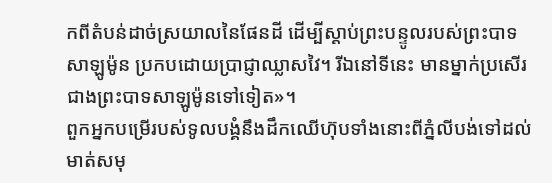កពីតំបន់ដាច់ស្រយាលនៃផែនដី ដើម្បីស្ដាប់ព្រះបន្ទូលរបស់ព្រះបាទសាឡូម៉ូន ប្រកបដោយប្រាជ្ញាឈ្លាសវៃ។ រីឯនៅទីនេះ មានម្នាក់ប្រសើរជាងព្រះបាទសាឡូម៉ូនទៅទៀត»។
ពួកអ្នកបម្រើរបស់ទូលបង្គំនឹងដឹកឈើហ៊ុបទាំងនោះពីភ្នំលីបង់ទៅដល់មាត់សមុ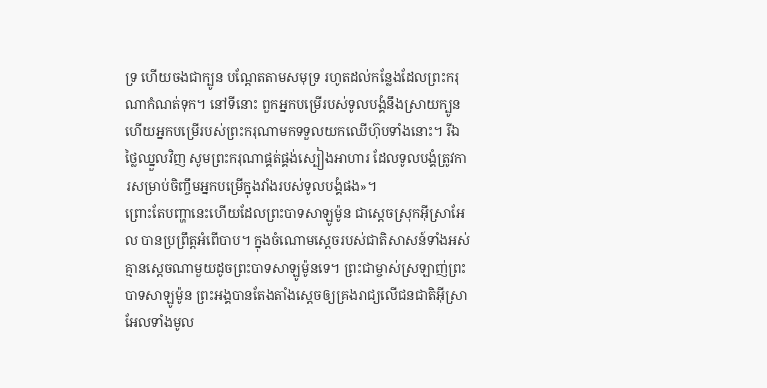ទ្រ ហើយចងជាក្បូន បណ្តែតតាមសមុទ្រ រហូតដល់កន្លែងដែលព្រះករុណាកំណត់ទុក។ នៅទីនោះ ពួកអ្នកបម្រើរបស់ទូលបង្គំនឹងស្រាយក្បូន ហើយអ្នកបម្រើរបស់ព្រះករុណាមកទទួលយកឈើហ៊ុបទាំងនោះ។ រីឯថ្លៃឈ្នួលវិញ សូមព្រះករុណាផ្គត់ផ្គង់ស្បៀងអាហារ ដែលទូលបង្គំត្រូវការសម្រាប់ចិញ្ចឹមអ្នកបម្រើក្នុងវាំងរបស់ទូលបង្គំផង»។
ព្រោះតែបញ្ហានេះហើយដែលព្រះបាទសាឡូម៉ូន ជាស្ដេចស្រុកអ៊ីស្រាអែល បានប្រព្រឹត្តអំពើបាប។ ក្នុងចំណោមស្ដេចរបស់ជាតិសាសន៍ទាំងអស់ គ្មានស្ដេចណាមួយដូចព្រះបាទសាឡូម៉ូនទេ។ ព្រះជាម្ចាស់ស្រឡាញ់ព្រះបាទសាឡូម៉ូន ព្រះអង្គបានតែងតាំងស្ដេចឲ្យគ្រងរាជ្យលើជនជាតិអ៊ីស្រាអែលទាំងមូល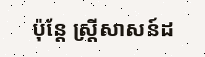ប៉ុន្តែ ស្ត្រីសាសន៍ដ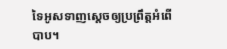ទៃអូសទាញស្ដេចឲ្យប្រព្រឹត្តអំពើបាប។